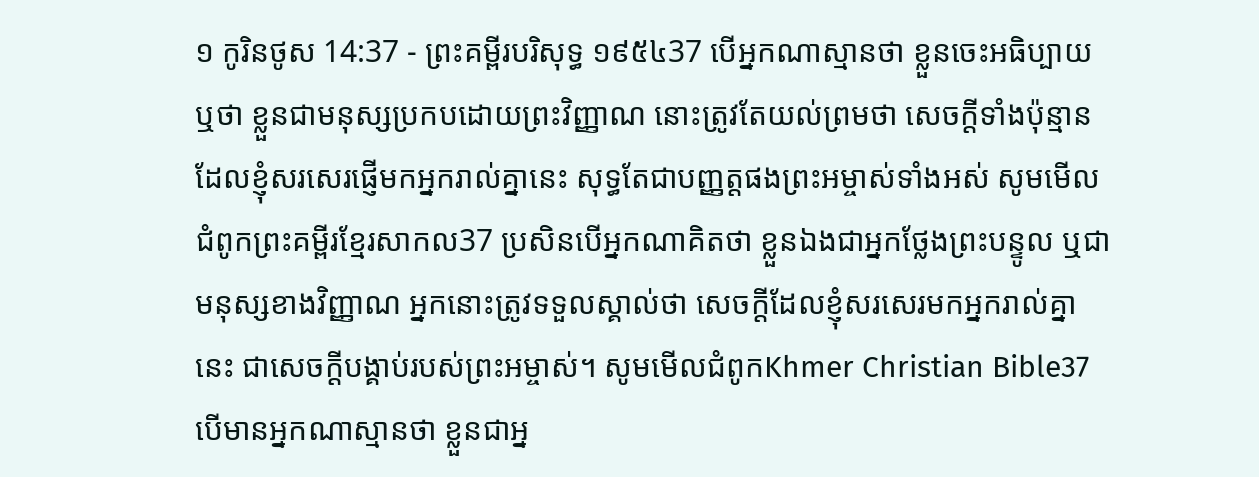១ កូរិនថូស 14:37 - ព្រះគម្ពីរបរិសុទ្ធ ១៩៥៤37 បើអ្នកណាស្មានថា ខ្លួនចេះអធិប្បាយ ឬថា ខ្លួនជាមនុស្សប្រកបដោយព្រះវិញ្ញាណ នោះត្រូវតែយល់ព្រមថា សេចក្ដីទាំងប៉ុន្មានដែលខ្ញុំសរសេរផ្ញើមកអ្នករាល់គ្នានេះ សុទ្ធតែជាបញ្ញត្តផងព្រះអម្ចាស់ទាំងអស់ សូមមើលជំពូកព្រះគម្ពីរខ្មែរសាកល37 ប្រសិនបើអ្នកណាគិតថា ខ្លួនឯងជាអ្នកថ្លែងព្រះបន្ទូល ឬជាមនុស្សខាងវិញ្ញាណ អ្នកនោះត្រូវទទួលស្គាល់ថា សេចក្ដីដែលខ្ញុំសរសេរមកអ្នករាល់គ្នានេះ ជាសេចក្ដីបង្គាប់របស់ព្រះអម្ចាស់។ សូមមើលជំពូកKhmer Christian Bible37 បើមានអ្នកណាស្មានថា ខ្លួនជាអ្ន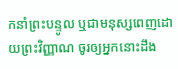កនាំព្រះបន្ទូល ឬជាមនុស្សពេញដោយព្រះវិញ្ញាណ ចូរឲ្យអ្នកនោះដឹង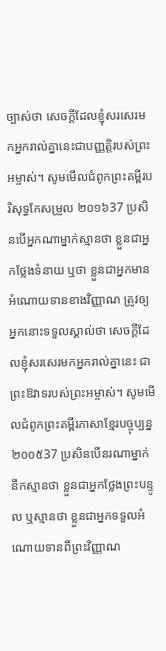ច្បាស់ថា សេចក្ដីដែលខ្ញុំសរសេរមកអ្នករាល់គ្នានេះជាបញ្ញត្តិរបស់ព្រះអម្ចាស់។ សូមមើលជំពូកព្រះគម្ពីរបរិសុទ្ធកែសម្រួល ២០១៦37 ប្រសិនបើអ្នកណាម្នាក់ស្មានថា ខ្លួនជាអ្នកថ្លែងទំនាយ ឬថា ខ្លួនជាអ្នកមានអំណោយទានខាងវិញ្ញាណ ត្រូវឲ្យអ្នកនោះទទួលស្គាល់ថា សេចក្តីដែលខ្ញុំសរសេរមកអ្នករាល់គ្នានេះ ជាព្រះឱវាទរបស់ព្រះអម្ចាស់។ សូមមើលជំពូកព្រះគម្ពីរភាសាខ្មែរបច្ចុប្បន្ន ២០០៥37 ប្រសិនបើនរណាម្នាក់នឹកស្មានថា ខ្លួនជាអ្នកថ្លែងព្រះបន្ទូល ឬស្មានថា ខ្លួនជាអ្នកទទួលអំណោយទានពីព្រះវិញ្ញាណ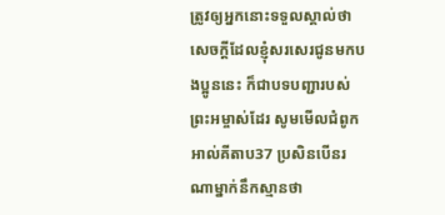ត្រូវឲ្យអ្នកនោះទទួលស្គាល់ថា សេចក្ដីដែលខ្ញុំសរសេរជូនមកបងប្អូននេះ ក៏ជាបទបញ្ជារបស់ព្រះអម្ចាស់ដែរ សូមមើលជំពូកអាល់គីតាប37 ប្រសិនបើនរណាម្នាក់នឹកស្មានថា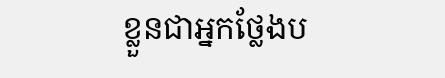ខ្លួនជាអ្នកថ្លែងប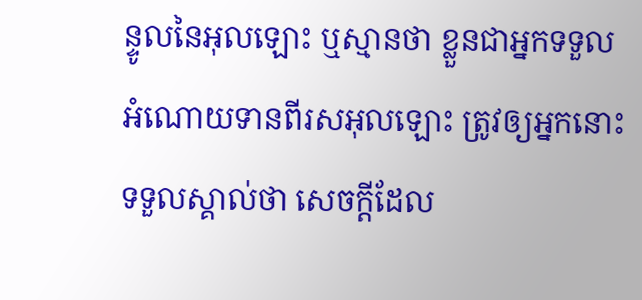ន្ទូលនៃអុលឡោះ ឬស្មានថា ខ្លួនជាអ្នកទទួលអំណោយទានពីរសអុលឡោះ ត្រូវឲ្យអ្នកនោះទទួលស្គាល់ថា សេចក្ដីដែល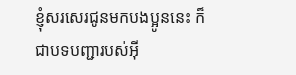ខ្ញុំសរសេរជូនមកបងប្អូននេះ ក៏ជាបទបញ្ជារបស់អ៊ី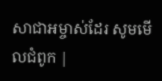សាជាអម្ចាស់ដែរ សូមមើលជំពូក |